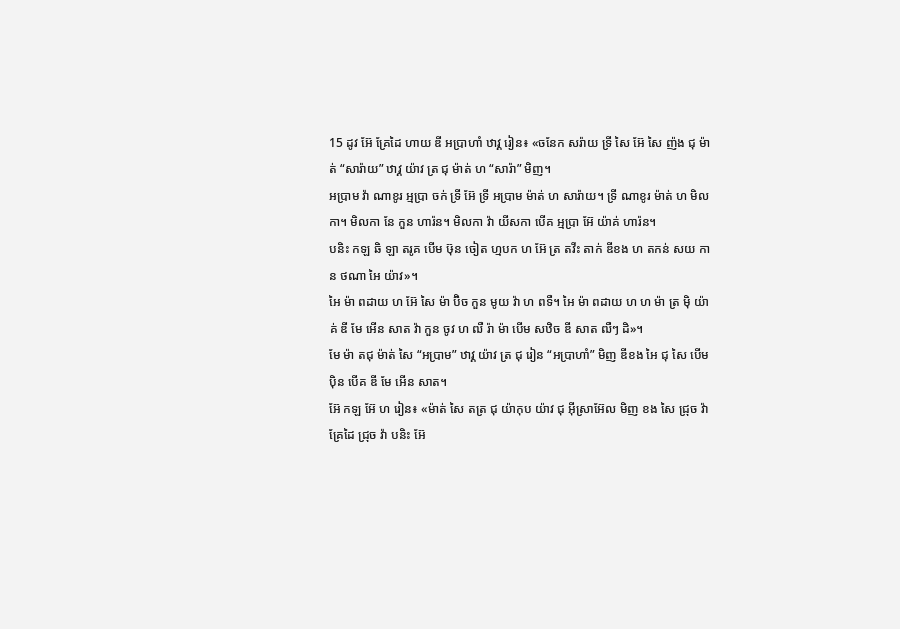15 ដូវ អ៊ែ គ្រែដៃ ហាយ ឌី អប្រាហាំ ឋាវ្គ រៀន៖ «ចនែក សរ៉ាយ ទ្រី សៃ អ៊ែ សៃ ញ៉ង ជុ ម៉ាត់ “សារ៉ាយ” ឋាវ្គ យ៉ាវ ត្រ ជុ ម៉ាត់ ហ “សារ៉ា” មិញ។
អប្រាម វ៉ា ណាខូរ អ្មប្រា ចក់ ទ្រី អ៊ែ ទ្រី អប្រាម ម៉ាត់ ហ សារ៉ាយ។ ទ្រី ណាខូរ ម៉ាត់ ហ មិលកា។ មិលកា នែ កួន ហារ៉ន។ មិលកា វ៉ា យីសកា បើគ អ្មប្រា អ៊ែ យ៉ាគ់ ហារ៉ន។
បនិះ កឡ ឆិ ឡា តរូគ បើម ឞ៊ុន ចៀត ហ្មបក ហ អ៊ែ ត្រ តវីះ តាក់ ឌីខង ហ តកន់ សយ កាន ថណា អៃ យ៉ាវ»។
អៃ ម៉ា ពដាយ ហ អ៊ែ សៃ ម៉ា ប៊ិច កួន មូយ វ៉ា ហ ពទឺ។ អៃ ម៉ា ពដាយ ហ ហ ម៉ា ត្រ ម៉ិ យ៉ាគ់ ឌី មែ អើន សាត វ៉ា កួន ចូវ ហ ឍឺ រ៉ា ម៉ា បើម សឋិច ឌី សាត ឍឺៗ ដិ»។
មែ ម៉ា តជុ ម៉ាត់ សៃ “អប្រាម” ឋាវ្គ យ៉ាវ ត្រ ជុ រៀន “អប្រាហាំ” មិញ ឌីខង អៃ ជុ សៃ បើម ប៉ិន បើគ ឌី មែ អើន សាត។
អ៊ែ កឡ អ៊ែ ហ រៀន៖ «ម៉ាត់ សៃ តត្រ ជុ យ៉ាកុប យ៉ាវ ជុ អ៊ីស្រាអ៊ែល មិញ ខង សៃ ជ្រុច វ៉ា គ្រែដៃ ជ្រុច វ៉ា បនិះ អ៊ែ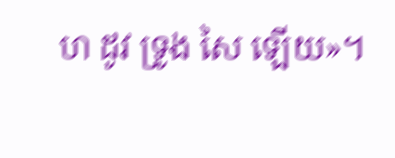ហ ដូវ ទ្រូង សៃ ឡើយ»។